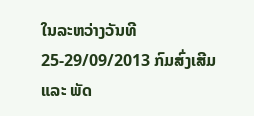ໃນລະຫວ່າງວັນທີ 25-29/09/2013 ກົມສົ່ງເສີມ ແລະ ພັດ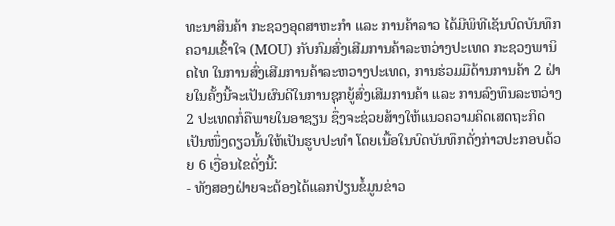ທະນາສິນຄ້າ ກະຊວງອຸດສາຫະກໍາ ແລະ ການຄ້າລາວ ໄດ້ມີພິທີເຊັນບົດບັນທຶກຄວາມເຂົ້າໃຈ (MOU) ກັບກົມສົ່ງເສີມການຄ້າລະຫວ່າງປະເທດ ກະຊວງພານິດໄທ ໃນການສົ່ງເສີມການຄ້າລະຫວາງປະເທດ, ການຮ່ວມມືດ້ານການຄ້າ 2 ຝ່າຍໃນຄັ້ງນີ້ຈະເປັນຜົນດີໃນການຊຸກຍູ້ສົ່ງເສີມການຄ້າ ແລະ ການລົງທຶນລະຫວ່າງ 2 ປະເທດກໍ່ຄືພາຍໃນອາຊຽນ ຊຶ່ງຈະຊ່ວຍສ້າງໃຫ້ແນວຄວາມຄິດເສດຖະກິດເປັນໜຶ່ງດຽວນັ້ນໃຫ້ເປັນຮູບປະທຳ ໂດຍເນື້ອໃນບົດບັນທຶກດັ່ງກ່າວປະກອບດ້ວຍ 6 ເງື່ອນໄຂດັ່ງນີ້:
- ທັງສອງຝ່າຍຈະຕ້ອງໄດ້ແລກປ່ຽນຂໍ້ມູນຂ່າວ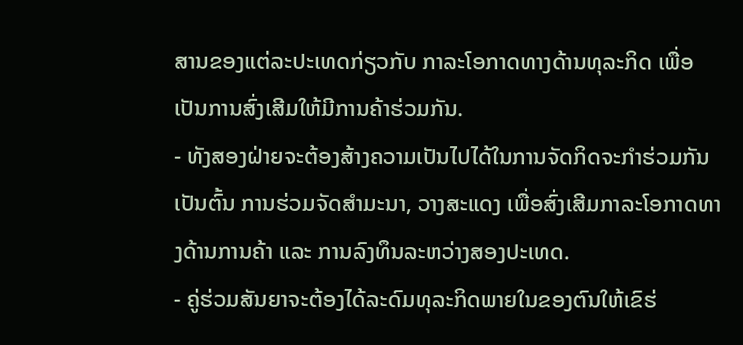ສານຂອງແຕ່ລະປະເທດກ່ຽວກັບ ກາລະໂອກາດທາງດ້ານທຸລະກິດ ເພື່ອເປັນການສົ່ງເສີມໃຫ້ມີການຄ້າຮ່ວມກັນ.
- ທັງສອງຝ່າຍຈະຕ້ອງສ້າງຄວາມເປັນໄປໄດ້ໃນການຈັດກິດຈະກຳຮ່ວມກັນ ເປັນຕົ້ນ ການຮ່ວມຈັດສຳມະນາ, ວາງສະແດງ ເພື່ອສົ່ງເສີມກາລະໂອກາດທາງດ້ານການຄ້າ ແລະ ການລົງທຶນລະຫວ່າງສອງປະເທດ.
- ຄູ່ຮ່ວມສັນຍາຈະຕ້ອງໄດ້ລະດົມທຸລະກິດພາຍໃນຂອງຕົນໃຫ້ເຂົຮ່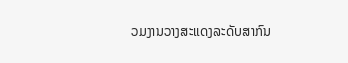ວມງານວາງສະແດງລະດັບສາກົນ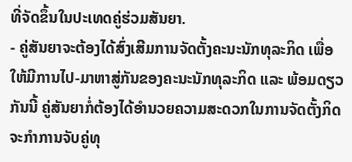ທີ່ຈັດຂຶ້ນໃນປະເທດຄູ່ຮ່ວມສັນຍາ.
- ຄູ່ສັນຍາຈະຕ້ອງໄດ້ສົ່ງເສີມການຈັດຕັ້ງຄະນະນັກທຸລະກິດ ເພື່ອໃຫ້ມີການໄປ-ມາຫາສູ່ກັນຂອງຄະນະນັກທຸລະກິດ ແລະ ພ້ອມດຽວກັນນີ້ ຄູ່ສັນຍາກໍ່ຕ້ອງໄດ້ອຳນວຍຄວາມສະດວກໃນການຈັດຕັ້ງກິດຈະກຳການຈັບຄູ່ທຸ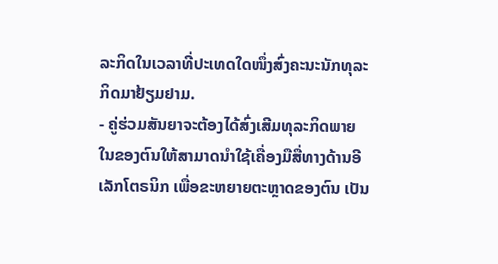ລະກິດໃນເວລາທີ່ປະເທດໃດໜຶ່ງສົ່ງຄະນະນັກທຸລະກິດມາຢ້ຽມຢາມ.
- ຄູ່ຮ່ວມສັນຍາຈະຕ້ອງໄດ້ສົ່ງເສີມທຸລະກິດພາຍໃນຂອງຕົນໃຫ້ສາມາດນຳໃຊ້ເຄື່ອງມືສື່ທາງດ້ານອີເລັກໂຕຣນິກ ເພື່ອຂະຫຍາຍຕະຫຼາດຂອງຕົນ ເປັນ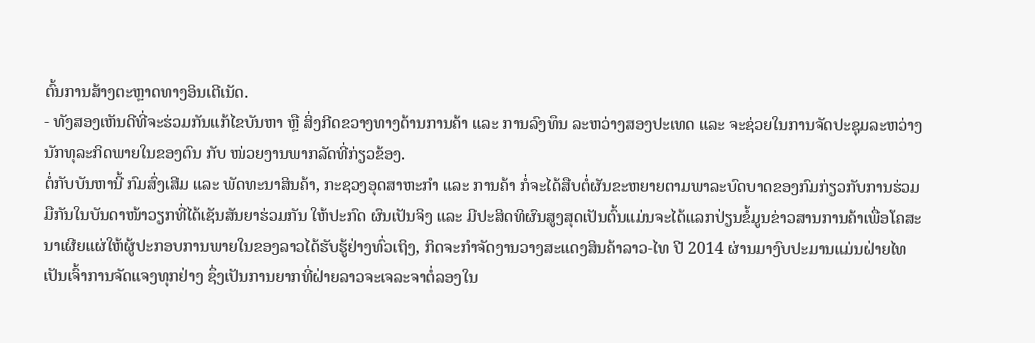ຕົ້ນການສ້າງຕະຫຼາດທາງອິນເຕີເນັດ.
- ທັງສອງເຫັນດີທີ່ຈະຮ່ວມກັນແກ້ໄຂບັນຫາ ຫຼື ສິ່ງກີດຂວາງທາງດ້ານການຄ້າ ແລະ ການລົງທຶນ ລະຫວ່າງສອງປະເທດ ແລະ ຈະຊ່ວຍໃນການຈັດປະຊຸມລະຫວ່າງ ນັກທຸລະກິດພາຍໃນຂອງຕົນ ກັບ ໜ່ວຍງານພາກລັດທີ່ກ່ຽວຂ້ອງ.
ຕໍ່ກັບບັນຫານີ້ ກົມສົ່ງເສີມ ແລະ ພັດທະນາສິນຄ້າ, ກະຊວງອຸດສາຫະກຳ ແລະ ການຄ້າ ກໍ່ຈະໄດ້ສືບຕໍ່ຜັນຂະຫຍາຍຕາມພາລະບົດບາດຂອງກົມກ່ຽວກັບການຮ່ວມມືກັນໃນບັນດາໜ້າວຽກທີ່ໄດ້ເຊັນສັນຍາຮ່ວມກັນ ໃຫ້ປະກົດ ຜົນເປັນຈິງ ແລະ ມີປະສິດທິຜົນສູງສຸດເປັນຕົ້ນແມ່ນຈະໄດ້ແລກປ່ຽນຂໍ້ມູນຂ່າວສານການຄ້າເພື່ອໂຄສະນາເຜີຍແຜ່ໃຫ້ຜູ້ປະກອບການພາຍໃນຂອງລາວໄດ້ຮັບຮູ້ຢ່າງທົ່ວເຖິງ, ກິດຈະກຳຈັດງານວາງສະແດງສິນຄ້າລາວ-ໄທ ປີ 2014 ຜ່ານມາງົບປະມານແມ່ນຝ່າຍໄທເປັນເຈົ້າການຈັດແຈງທຸກຢ່າງ ຊຶ່ງເປັນການຍາກທີ່ຝ່າຍລາວຈະເຈລະຈາຕໍ່ລອງໃນ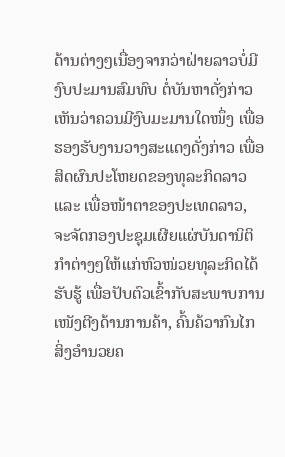ດ້ານຕ່າງໆເນື່ອງຈາກວ່າຝ່າຍລາວບໍ່ມີງົບປະມານສົມທົບ ຕໍ່ບັນຫາດັ່ງກ່າວ ເຫັນວ່າຄວນມີງົບມະມານໃດໜຶ່ງ ເພື່ອຮອງຮັບງານວາງສະແດງດັ່ງກ່າວ ເພື່ອສິດຜົນປະໂຫຍດຂອງທຸລະກິດລາວ ແລະ ເພື່ອໜ້າຕາຂອງປະເທດລາວ, ຈະຈັດກອງປະຊຸມເຜີຍແຜ່ບັນດານິຕິກຳຕ່າງໆໃຫ້ແກ່ຫົວໜ່ວຍທຸລະກິດໄດ້ຮັບຮູ້ ເພື່ອປັບຕົວເຂົ້າກັບສະພາບການເໜັງຕີງດ້ານການຄ້າ, ຄົ້ນຄ້ວາກົນໄກ ສິ່ງອຳນວຍຄ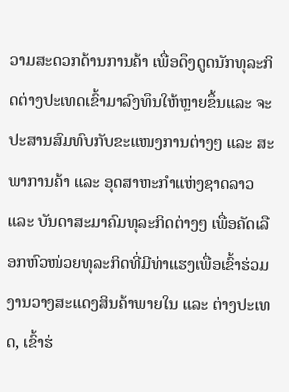ວາມສະດວກດ້ານການຄ້າ ເພື່ອດຶງດູດນັກທຸລະກິດຕ່າງປະເທດເຂົ້າມາລົງທຶນໃຫ້ຫຼາຍຂຶ້ນແລະ ຈະປະສານສົມທົບກັບຂະແໜງການຕ່າງໆ ແລະ ສະພາການຄ້າ ແລະ ອຸດສາຫະກຳແຫ່ງຊາດລາວ ແລະ ບັນດາສະມາຄົມທຸລະກິດຕ່າງໆ ເພື່ອຄັດເລືອກຫົວໜ່ວຍທຸລະກິດທີ່ມີທ່າແຮງເພື່ອເຂົ້າຮ່ວມງານວາງສະແດງສິນຄ້າພາຍໃນ ແລະ ຕ່າງປະເທດ, ເຂົ້າຮ່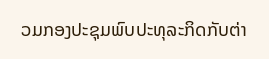ວມກອງປະຊຸມພົບປະທຸລະກິດກັບຕ່າ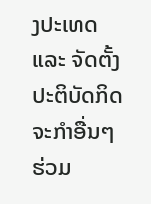ງປະເທດ ແລະ ຈັດຕັ້ງປະຕິບັດກິດຈະກຳອື່ນໆຮ່ວມ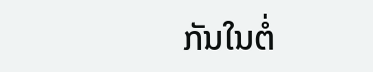ກັນໃນຕໍ່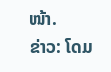ໜ້າ.
ຂ່າວ: ໂດມ